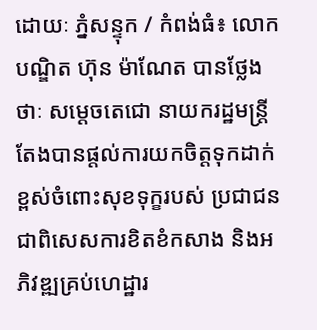ដោយៈ ភ្នំសន្ទុក / កំពង់ធំ៖ លោក បណ្ឌិត ហ៊ុន ម៉ាណែត បានថ្លែងថាៈ សម្តេចតេជោ នាយករដ្ឋមន្ត្រី តែងបានផ្តល់ការយកចិត្តទុកដាក់ខ្ពស់ចំពោះសុខទុក្ខរបស់ ប្រជាជន ជាពិសេសការខិតខំកសាង និងអភិវឌ្ឍគ្រប់ហេដ្ឋារ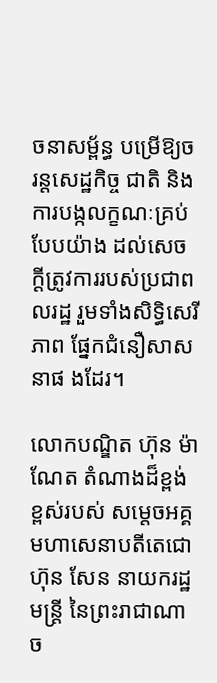ចនាសម្ព័ន្ធ បម្រើឱ្យចរន្តសេដ្ឋកិច្ច ជាតិ និងការបង្កលក្ខណៈគ្រប់បែបយ៉ាង ដល់សេចក្តីត្រូវការរបស់ប្រជាពលរដ្ឋ រួមទាំងសិទ្ធិសេរីភាព ផ្នែកជំនឿសាសនាផ ងដែរ។

លោកបណ្ឌិត ហ៊ុន ម៉ាណែត តំណាងដ៏ខ្ពង់ខ្ពស់របស់ សម្តេចអគ្គមហាសេនាបតីតេជោ ហ៊ុន សែន នាយករដ្ឋមន្ត្រី នៃព្រះរាជាណាច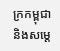ក្រកម្ពុជា និងសម្តេ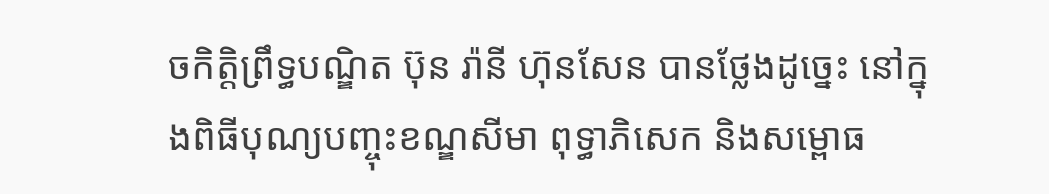ចកិត្តិព្រឹទ្ធបណ្ឌិត ប៊ុន រ៉ានី ហ៊ុនសែន បានថ្លែងដូច្នេះ នៅក្នុងពិធីបុណ្យបញ្ចុះខណ្ឌសីមា ពុទ្ធាភិសេក និងសម្ពោធ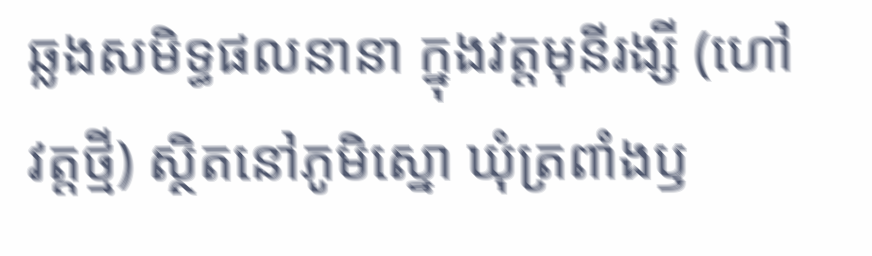ឆ្លងសមិទ្ធផលនានា ក្នុងវត្តមុនីរង្សី (ហៅវត្តថ្មី) ស្ថិតនៅភូមិស្នោ ឃុំត្រពាំងឫ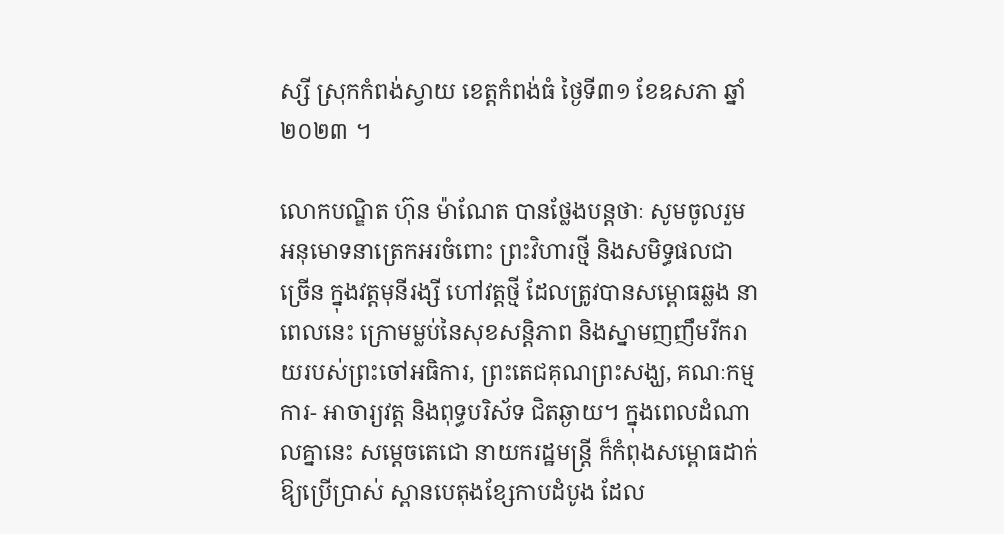ស្សី ស្រុកកំពង់ស្វាយ ខេត្តកំពង់ធំ ថ្ងៃទី៣១ ខែឧសភា ឆ្នាំ២០២៣ ។

លោកបណ្ឌិត ហ៊ុន ម៉ាណែត បានថ្លែងបន្តថាៈ សូមចូលរួមអនុមោទនាត្រេកអរចំពោះ ព្រះវិហារថ្មី និងសមិទ្ធផលជាច្រើន ក្នុងវត្តមុនីរង្សី ហៅវត្តថ្មី ដែលត្រូវបានសម្ពោធឆ្លង នាពេលនេះ ក្រោមម្លប់នៃសុខសន្តិភាព និងស្នាមញញឹមរីករាយរបស់ព្រះចៅអធិការ, ព្រះតេជគុណព្រះសង្ឃ, គណៈកម្មការ- អាចារ្យវត្ត និងពុទ្ធបរិស័ទ ជិតឆ្ងាយ។ ក្នុងពេលដំណាលគ្នានេះ សម្តេចតេជោ នាយករដ្ឋមន្ត្រី ក៏កំពុងសម្ពោធដាក់ឱ្យប្រើប្រាស់ ស្ពានបេតុងខ្សែកាបដំបូង ដែល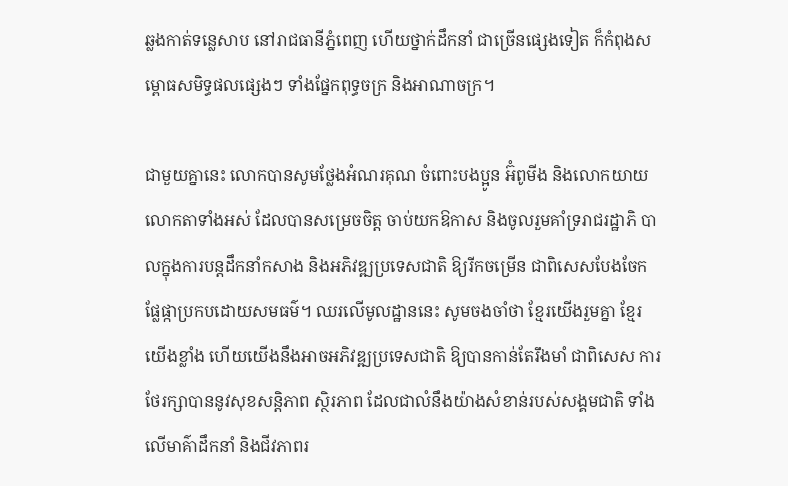ឆ្លងកាត់ទន្លេសាប នៅរាជធានីភ្នំពេញ ហើយថ្នាក់ដឹកនាំ ជាច្រើនផ្សេងទៀត ក៏កំពុងសម្ពោធសមិទ្ធផលផ្សេងៗ ទាំងផ្នែកពុទ្ធចក្រ និងអាណាចក្រ។

ជាមួយគ្នានេះ លោកបានសូមថ្លែងអំណរគុណ ចំពោះបងប្អូន អ៊ំពូមីង និងលោកយាយ លោកតាទាំងអស់ ដែលបានសម្រេចចិត្ត ចាប់យកឱកាស និងចូលរួមគាំទ្ររាជរដ្ឋាភិ បាលក្នុងការបន្តដឹកនាំកសាង និងអភិវឌ្ឍប្រទេសជាតិ ឱ្យរីកចម្រើន ជាពិសេសបែងចែក ផ្លែផ្កាប្រកបដោយសមធម៌។ ឈរលើមូលដ្ឋាននេះ សូមចងចាំថា ខ្មែរយើងរួមគ្នា ខ្មែរយើងខ្លាំង ហើយយើងនឹងអាចអភិវឌ្ឍប្រទេសជាតិ ឱ្យបានកាន់តែរឹងមាំ ជាពិសេស ការថែរក្សាបាននូវសុខសន្តិភាព ស្ថិរភាព ដែលជាលំនឹងយ៉ាងសំខាន់របស់សង្គមជាតិ ទាំងលើមាគ៌ាដឹកនាំ និងជីវភាពរ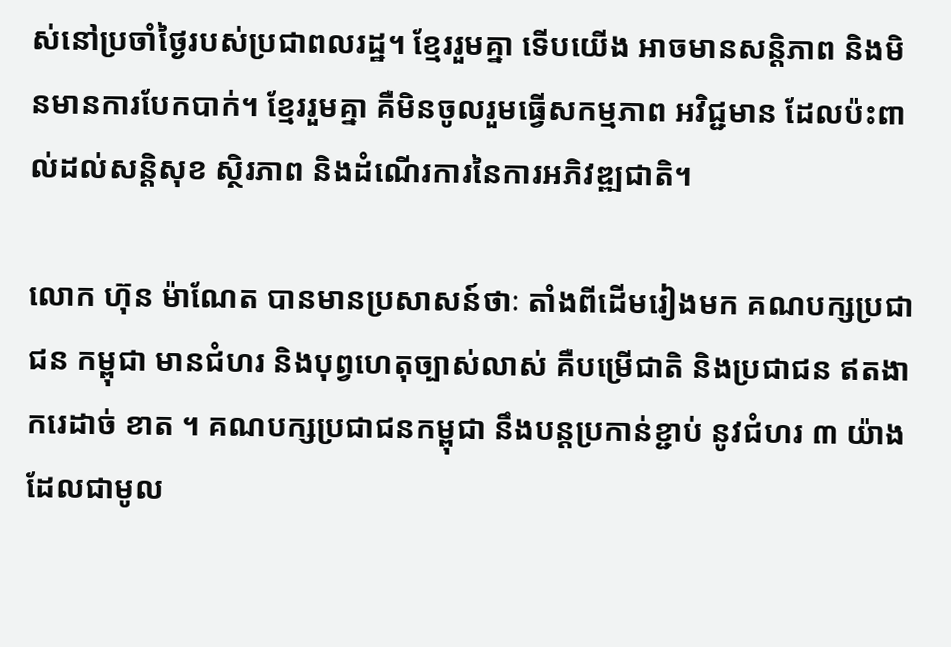ស់នៅប្រចាំថ្ងៃរបស់ប្រជាពលរដ្ឋ។ ខ្មែររួមគ្នា ទើបយើង អាចមានសន្តិភាព និងមិនមានការបែកបាក់។ ខ្មែររួមគ្នា គឺមិនចូលរួមធ្វើសកម្មភាព អវិជ្ជមាន ដែលប៉ះពាល់ដល់សន្តិសុខ ស្ថិរភាព និងដំណើរការនៃការអភិវឌ្ឍជាតិ។

លោក ហ៊ុន ម៉ាណែត បានមានប្រសាសន៍ថាៈ តាំងពីដើមរៀងមក គណបក្សប្រជាជន កម្ពុជា មានជំហរ និងបុព្វហេតុច្បាស់លាស់ គឺបម្រើជាតិ និងប្រជាជន ឥតងាករេដាច់ ខាត ។ គណបក្សប្រជាជនកម្ពុជា នឹងបន្តប្រកាន់ខ្ជាប់ នូវជំហរ ៣ យ៉ាង ដែលជាមូល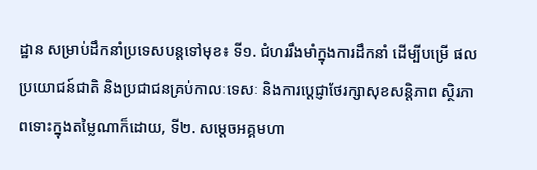ដ្ឋាន សម្រាប់ដឹកនាំប្រទេសបន្តទៅមុខ៖ ទី១. ជំហររឹងមាំក្នុងការដឹកនាំ ដើម្បីបម្រើ ផលប្រយោជន៍ជាតិ និងប្រជាជនគ្រប់កាលៈទេសៈ និងការប្តេជ្ញាថែរក្សាសុខសន្តិភាព ស្ថិរភាពទោះក្នុងតម្លៃណាក៏ដោយ, ទី២. សម្តេចអគ្គមហា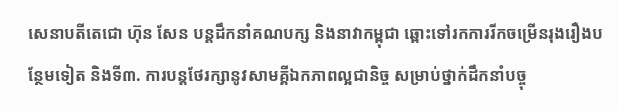សេនាបតីតេជោ ហ៊ុន សែន បន្តដឹកនាំគណបក្ស និងនាវាកម្ពុជា ឆ្ពោះទៅរកការរីកចម្រើនរុងរឿងបន្ថែមទៀត និងទី៣. ការបន្តថែរក្សានូវសាមគ្គីឯកភាពល្អជានិច្ច សម្រាប់ថ្នាក់ដឹកនាំបច្ចុ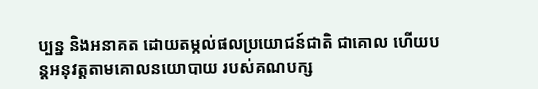ប្បន្ន និងអនាគត ដោយតម្កល់ផលប្រយោជន៍ជាតិ ជាគោល ហើយបន្តអនុវត្តតាមគោលនយោបាយ របស់គណបក្ស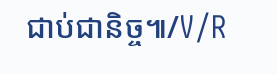ជាប់ជានិច្ច៕/V/R